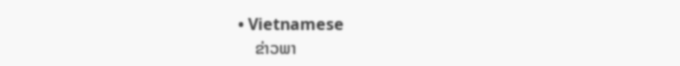• Vietnamese
    ຂ່າວພາ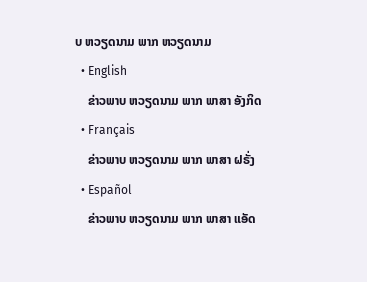ບ ຫວຽດນາມ ພາກ ຫວຽດນາມ
  • English
    ຂ່າວພາບ ຫວຽດນາມ ພາກ ພາສາ ອັງກິດ
  • Français
    ຂ່າວພາບ ຫວຽດນາມ ພາກ ພາສາ ຝຣັ່ງ
  • Español
    ຂ່າວພາບ ຫວຽດນາມ ພາກ ພາສາ ແອັດ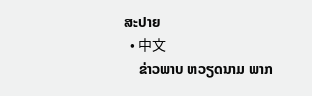ສະປາຍ
  • 中文
    ຂ່າວພາບ ຫວຽດນາມ ພາກ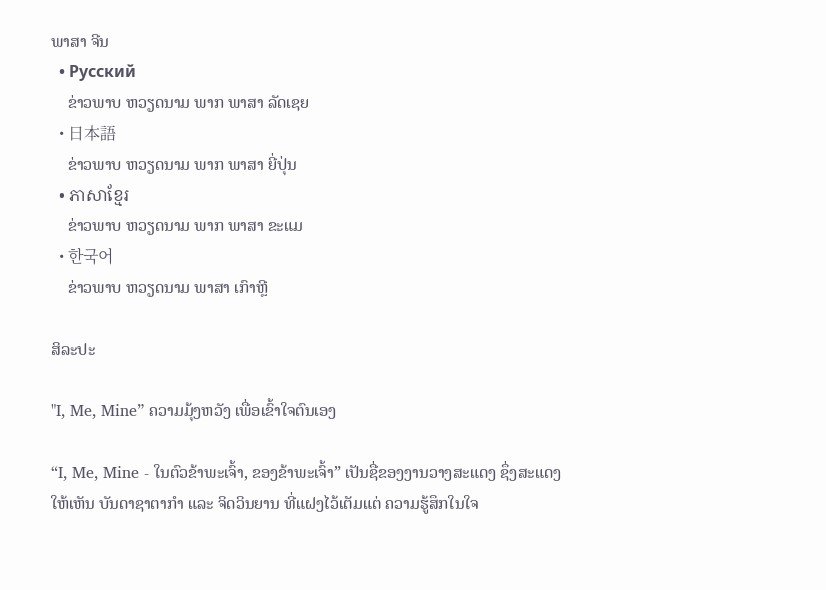ພາສາ ຈີນ
  • Русский
    ຂ່າວພາບ ຫວຽດນາມ ພາກ ພາສາ ລັດເຊຍ
  • 日本語
    ຂ່າວພາບ ຫວຽດນາມ ພາກ ພາສາ ຍີ່ປຸ່ນ
  • ភាសាខ្មែរ
    ຂ່າວພາບ ຫວຽດນາມ ພາກ ພາສາ ຂະແມ
  • 한국어
    ຂ່າວພາບ ຫວຽດນາມ ພາສາ ເກົາຫຼີ

ສິລະປະ

"I, Me, Mine” ຄວາມມຸ້ງຫວັງ ເພື່ອເຂົ້າໃຈຕົນເອງ

“I, Me, Mine - ໃນຕົວຂ້າພະເຈົ້າ, ຂອງຂ້າພະເຈົ້າ” ເປັນຊື່ຂອງງານວາງສະແດງ ຊຶ່ງສະແດງໃຫ້ເຫັນ ບັນດາຊາຕາກຳ ແລະ ຈິດວິນຍານ ທີ່ແຝງໄວ້ເຕັມແຕ່ ຄວາມຮູ້ສຶກໃນໃຈ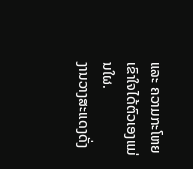ແລະ ຄວາມກະໂຫຍ ເຂົາໃຈໄດ້ຕົວເອງແມ່ນໃຜ.
ງານວາງສະແດງດັ່ງ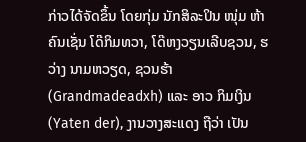ກ່າວໄດ້ຈັດຂຶ້ນ ໂດຍກຸ່ມ ນັກສິລະປິນ ໜຸ່ມ ຫ້າຄົນເຊັ່ນ ໂດ໊ກິມທວາ, ໂດ໊ຫງວຽນເລີບຊວນ, ຮວ່າງ ນາມຫວຽດ, ຊວນຮ້າ (Grandmadeadxh) ແລະ ອາວ ກິມເງິນ (Yaten der), ງານວາງສະແດງ ຖືວ່າ ເປັນ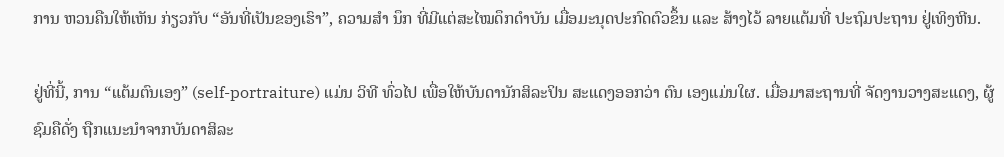ການ ຫວນຄືນໃຫ້ເຫັນ ກ່ຽວກັບ “ອັນທີ່ເປັນຂອງເຮົາ”, ຄວາມສຳ ນຶກ ທີ່ມີແຕ່ສະໄໝດຶກດຳບັນ ເມື່ອມະນຸດປະກົດຕົວຂຶ້ນ ແລະ ສ້າງໄວ້ ລາຍແຕ້ມທີ່ ປະຖົມປະຖານ ຢູ່ເທິງຫີນ.

ຢູ່ທີ່ນີ້, ການ “ແຕ້ມຕົນເອງ” (self-portraiture) ແມ່ນ ວິທີ ທົ່ວໄປ ເພື່ອໃຫ້ບັນດານັກສິລະປິນ ສະແດງອອກວ່າ ຕົນ ເອງແມ່ນໃຜ. ເມື່ອມາສະຖານທີ່ ຈັດງານວາງສະແດງ, ຜູ້ ຊົມຄືດັ່ງ ຖືກແນະນຳຈາກບັນດາສິລະ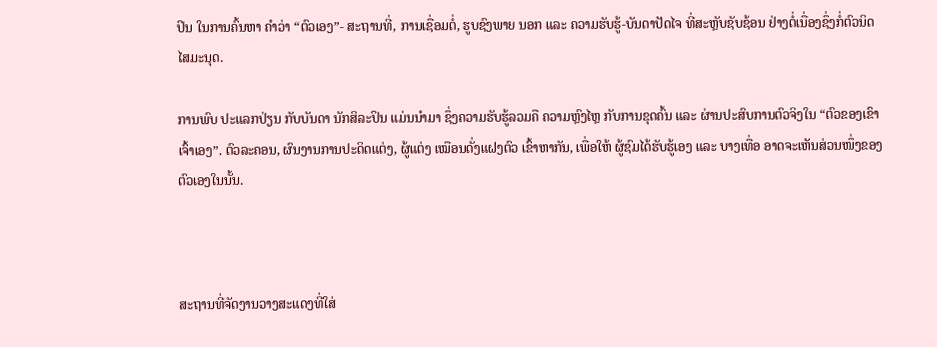ປິນ ໃນການຄົ້ນຫາ ຄຳວ່າ “ຕົວເອງ”- ສະຖານທີ່, ການເຊື່ອມຕໍ່, ຮູບຊົງພາຍ ນອກ ແລະ ຄວາມຮັບຮູ້-ບັນດາປັດໄຈ ທີ່ສະຫຼັບຊັບຊ້ອນ ຢ່າງຕໍ່ເນື່ອງຊຶ່ງກໍ່ຕົວນິດໄສມະນຸດ.

ການພົບ ປະແລກປ່ຽນ ກັບບັນດາ ນັກສິລະປິນ ແມ່ນນຳມາ ຊຶ່ງຄວາມຮັບຮູ້ລວມຄື ຄວາມຫຼົງໄຫຼ ກັບການຂຸດຄົ້ນ ແລະ ຜ່ານປະສົບການຕົວຈິງໃນ “ຕົວຂອງເຂົາເຈົ້າເອງ”. ຕົວລະຄອນ, ຜົນງານການປະດິດແຕ່ງ, ຜູ້ແຕ່ງ ເໝືອນດັ່ງແຝງຕົວ ເຂົ້າຫາກັນ, ເພື່ອໃຫ້ ຜູ້ຊົມໄດ້ຮັບຮູ້ເອງ ແລະ ບາງເທື່ອ ອາດຈະເຫັນສ່ວນໜຶ່ງຂອງຕົວເອງໃນນັ້ນ.



ສະຖານທີ່ຈັດງານວາງສະແດງທີ່ໃສ່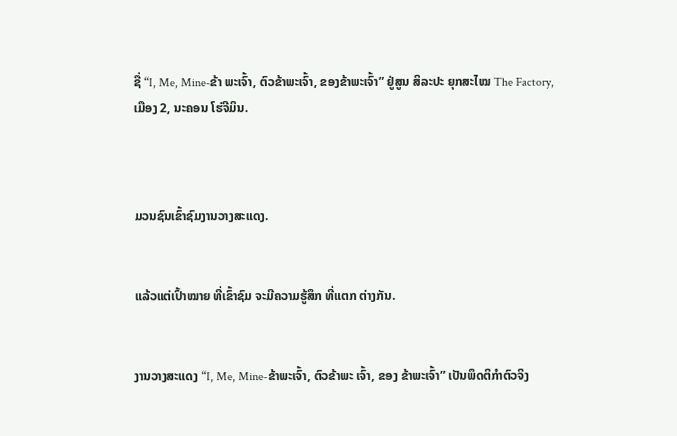ຊື່ “I, Me, Mine-ຂ້າ ພະເຈົ້າ, ຕົວຂ້າພະເຈົ້າ, ຂອງຂ້າພະເຈົ້າ” ຢູ່ສູນ ສິລະປະ ຍຸກສະໄໝ The Factory,
ເມືອງ 2, ນະຄອນ ໂຮ່ຈີມິນ.



ມວນຊົນເຂົ້າຊົມງານວາງສະແດງ.


ແລ້ວແຕ່ເປົ້າໝາຍ ທີ່ເຂົ້າຊົມ ຈະມີຄວາມຮູ້ສຶກ ທີ່ແຕກ ຕ່າງກັນ.


ງານວາງສະແດງ “I, Me, Mine-ຂ້າພະເຈົ້າ, ຕົວຂ້າພະ ເຈົ້າ, ຂອງ ຂ້າພະເຈົ້າ” ເປັນພຶດຕິກຳຕົວຈິງ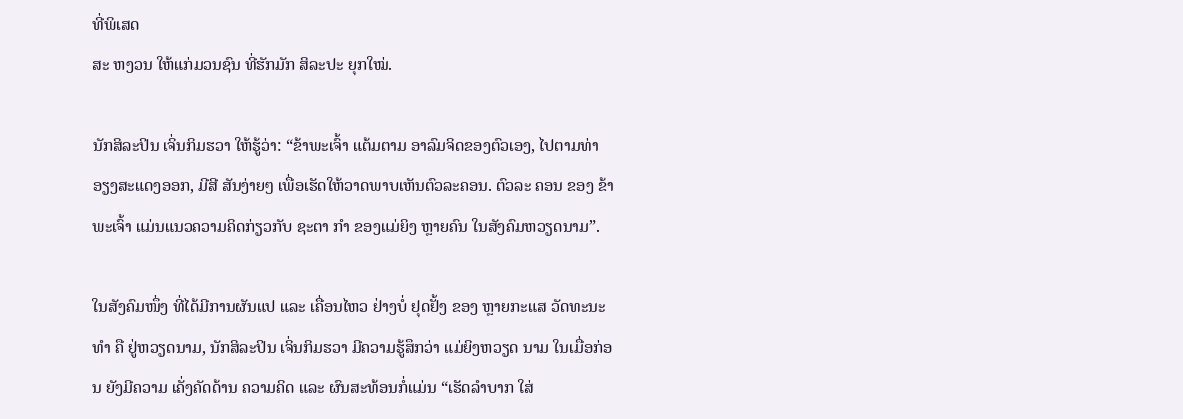ທີ່ພິເສດ
ສະ ຫງວນ ໃຫ້ແກ່ມວນຊົນ ທີ່ຮັກມັກ ສິລະປະ ຍຸກໃໝ່.

ນັກສິລະປິນ ເຈິ່ນກິມຮວາ ໃຫ້ຮູ້ວ່າ: “ຂ້າພະເຈົ້າ ແຕ້ມຕາມ ອາລົມຈິດຂອງຕົວເອງ, ໄປຕາມທ່າອຽງສະແດງອອກ, ມີສີ ສັນງ່າຍໆ ເພື່ອເຮັດໃຫ້ວາດພາບເຫັນຕົວລະຄອນ. ຕົວລະ ຄອນ ຂອງ ຂ້າພະເຈົ້າ ແມ່ນແນວຄວາມຄິດກ່ຽວກັບ ຊະຕາ ກຳ ຂອງແມ່ຍິງ ຫຼາຍຄົນ ໃນສັງຄົມຫວຽດນາມ”.

ໃນສັງຄົມໜຶ່ງ ທີ່ໄດ້ມີການຜັນແປ ແລະ ເຄື່ອນໄຫວ ຢ່າງບໍ່ ຢຸດຢັ້ງ ຂອງ ຫຼາຍກະແສ ວັດທະນະທຳ ຄື ຢູ່ຫວຽດນາມ, ນັກສິລະປິນ ເຈິ່ນກິມຮວາ ມີຄວາມຮູ້ສຶກວ່າ ແມ່ຍິງຫວຽດ ນາມ ໃນເມື່ອກ່ອນ ຍັງມີຄວາມ ເຄັ່ງຄັດດ້ານ ຄວາມຄິດ ແລະ ຜົນສະທ້ອນກໍ່ແມ່ນ “ເຮັດລຳບາກ ໃສ່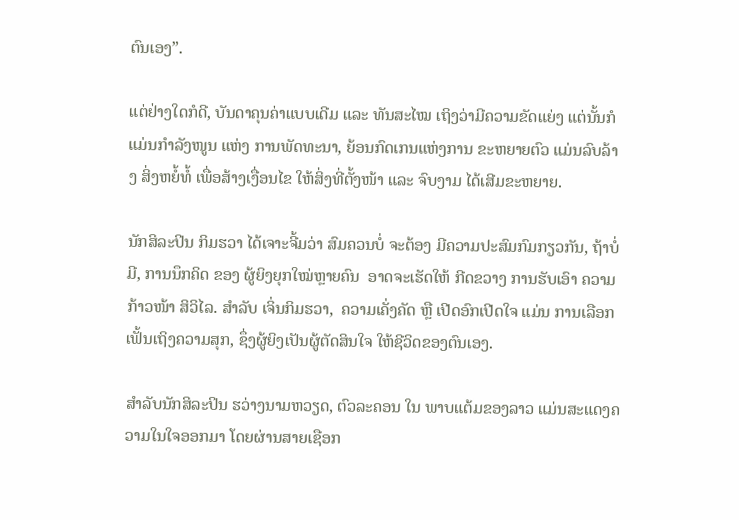ຕົນເອງ”.

ແຕ່ຢ່າງໃດກໍດີ, ບັນດາຄຸນຄ່າແບບເດີມ ແລະ ທັນສະໄໝ ເຖິງວ່າມີຄວາມຂັດແຍ່ງ ແຕ່ນັ້ນກໍແມ່ນກຳລັງໜູນ ແຫ່ງ ການພັດທະນາ, ຍ້ອນກົດເກນແຫ່ງການ ຂະຫຍາຍຕົວ ແມ່ນລົບລ້າງ ສິ່ງຫຍໍ້ທໍ້ ເພື່ອສ້າງເງື່ອນໄຂ ໃຫ້ສິ່ງທີ່ຕັ້ງໜ້າ ແລະ ຈົບງາມ ໄດ້ເສີມຂະຫຍາຍ.

ນັກສິລະປິນ ກິມຮວາ ໄດ້ເຈາະຈີ້ມວ່າ ສົມຄວນບໍ່ ຈະຕ້ອງ ມີຄວາມປະສົມກົມກຽວກັນ, ຖ້າບໍ່ມີ, ການນຶກຄິດ ຂອງ ຜູ້ຍິງຍຸກໃໝ່ຫຼາຍຄົນ  ອາດຈະເຮັດໃຫ້ ກີດຂວາງ ການຮັບເອົາ ຄວາມກ້າວໜ້າ ສິວິໄລ. ສຳລັບ ເຈິ່ນກິມຮວາ,  ຄວາມເຄັ່ງຄັດ ຫຼື ເປີດອົກເປີດໃຈ ແມ່ນ ການເລືອກເຟັ້ນເຖິງຄວາມສຸກ, ຊຶ່ງຜູ້ຍິງເປັນຜູ້ຕັດສິນໃຈ ໃຫ້ຊີວິດຂອງຕົນເອງ.

ສຳລັບນັກສິລະປິນ ຮວ່າງນາມຫວຽດ, ຕົວລະຄອນ ໃນ ພາບແຕ້ມຂອງລາວ ແມ່ນສະແດງຄວາມໃນໃຈອອກມາ ໂດຍຜ່ານສາຍເຊືອກ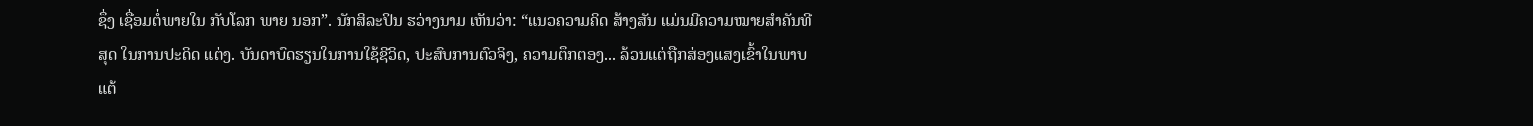ຊຶ່ງ ເຊື່ອມຕໍ່ພາຍໃນ ກັບໂລກ ພາຍ ນອກ”. ນັກສິລະປິນ ຮວ່າງນາມ ເຫັນວ່າ: “ແນວຄວາມຄິດ ສ້າງສັນ ແມ່ນມີຄວາມໝາຍສຳຄັນທີສຸດ ໃນການປະດິດ ແຕ່ງ. ບັນດາບົດຮຽນໃນການໃຊ້ຊີວິດ, ປະສົບການຕົວຈິງ, ຄວາມຕຶກຕອງ... ລ້ວນແຕ່ຖືກສ່ອງແສງເຂົ້າໃນພາບແຕ້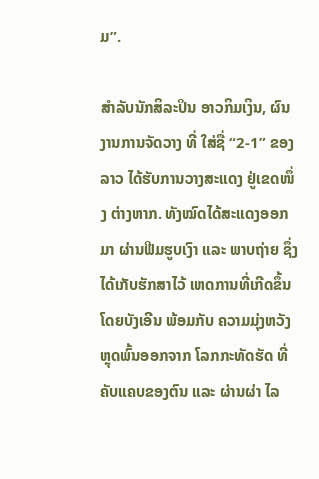ມ”.

ສຳລັບນັກສິລະປິນ ອາວກິມເງິນ, ຜົນງານການຈັດວາງ ທີ່ ໃສ່ຊື່ “2-1” ຂອງລາວ ໄດ້ຮັບການວາງສະແດງ ຢູ່ເຂດໜຶ່ງ ຕ່າງຫາກ. ທັງໝົດໄດ້ສະແດງອອກມາ ຜ່ານຟີມຮູບເງົາ ແລະ ພາບຖ່າຍ ຊຶ່ງໄດ້ເກັບຮັກສາໄວ້ ເຫດການທີ່ເກີດຂຶ້ນ ໂດຍບັງເອີນ ພ້ອມກັບ ຄວາມມຸ່ງຫວັງ ຫຼຸດພົ້ນອອກຈາກ ໂລກກະທັດຮັດ ທີ່ຄັບແຄບຂອງຕົນ ແລະ ຜ່ານຜ່າ ໄລ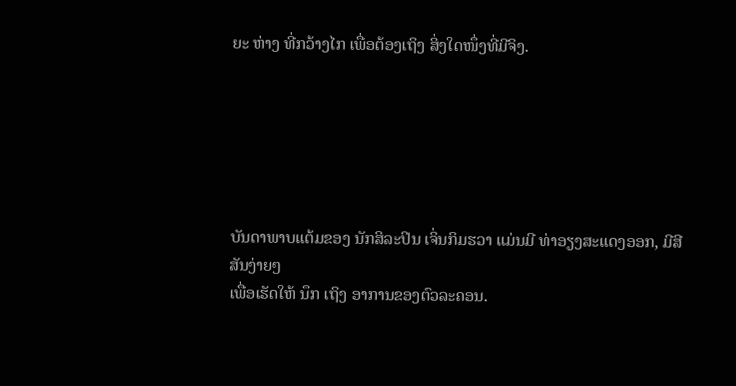ຍະ ຫ່າງ ທີ່ກວ້າງໄກ ເພື່ອຕ້ອງເຖິງ ສິ່ງໃດໜຶ່ງທີ່ມີຈິງ.






ບັນດາພາບແຕ້ມຂອງ ນັກສິລະປິນ ເຈິ່ນກິມຮວາ ແມ່ນມີ ທ່າອຽງສະແດງອອກ, ມີສີສັນງ່າຍໆ
ເພື່ອເຮັດໃຫ້ ນຶກ ເຖິງ ອາການຂອງຕົວລະຄອນ.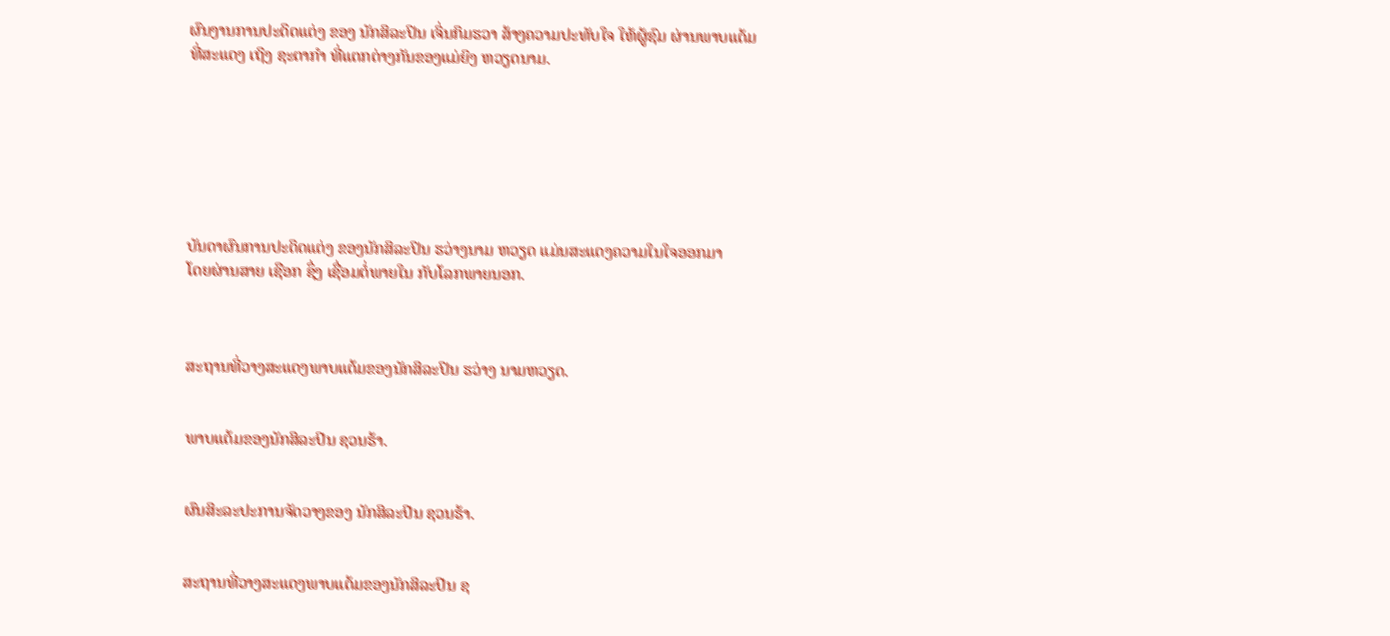ຜົນງານການປະດິດແຕ່ງ ຂອງ ນັກສິລະປິນ ເຈິ່ນກິມຮວາ ສ້າງຄວາມປະທັບໃຈ ໃຫ້ຜູ້ຊົມ ຜ່ານພາບແຕ້ມ
ທີ່ສະແດງ ເຖິງ ຊະຕາກຳ ທີ່ແຕກຕ່າງກັນຂອງແມ່ຍິງ ຫວຽດນາມ.







ບັນດາຜົນການປະດິດແຕ່ງ ຂອງນັກສິລະປິນ ຮວ່າງນາມ ຫວຽດ ແມ່ນສະແດງຄວາມໃນໃຈອອກມາ
ໂດຍຜ່ານສາຍ ເຊືອກ ຊຶ່ງ ເຊື່ອມຕໍ່ພາຍໃນ ກັບໂລກພາຍນອກ.



ສະຖານທີ່ວາງສະແດງພາບແຕ້ມຂອງນັກສິລະປິນ ຮວ່າງ ນາມຫວຽດ.


ພາບແຕ້ມຂອງນັກສິລະປິນ ຊວນຮ້າ.


ຜົນສິະລະປະການຈັດວາງຂອງ ນັກສິລະປິນ ຊວນຮ້າ.


ສະຖານທີ່ວາງສະແດງພາບແຕ້ມຂອງນັກສິລະປິນ ຊ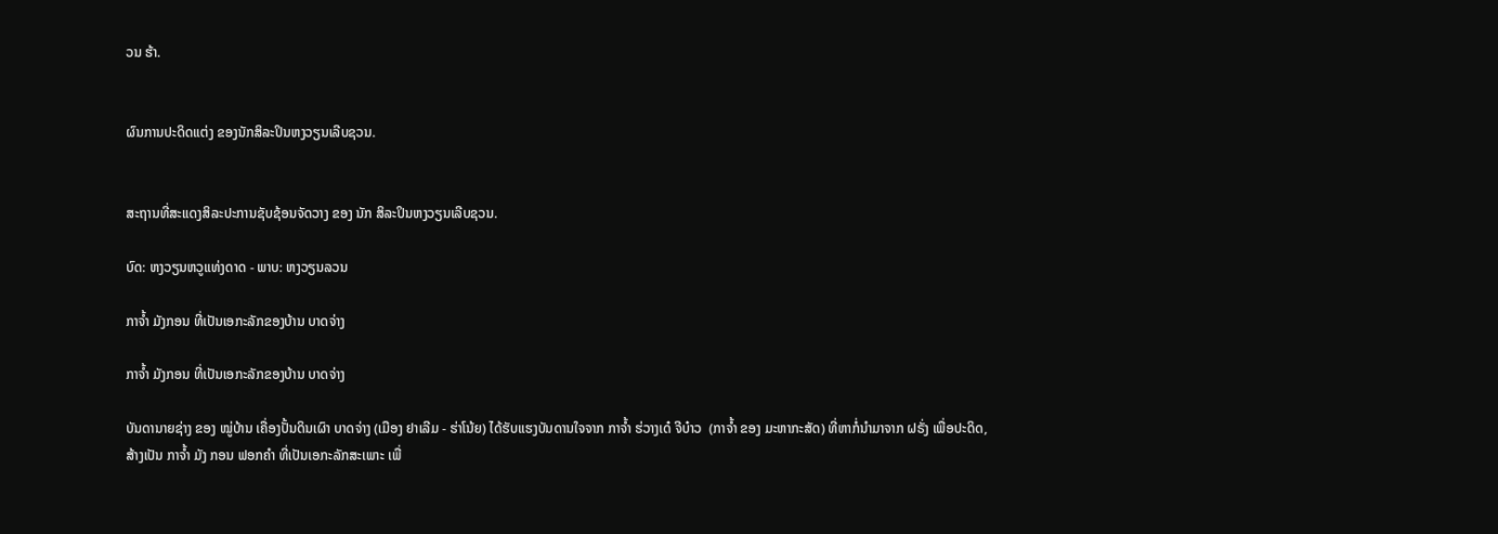ວນ ຮ້າ.


ຜົນການປະດິດແຕ່ງ ຂອງນັກສິລະປິນຫງວຽນເລີບຊວນ.


ສະຖານທີ່ສະແດງສິລະປະການຊັບຊ້ອນຈັດວາງ ຂອງ ນັກ ສິລະປິນຫງວຽນເລີບຊວນ.

ບົດ: ຫງວຽນຫວູແທ່ງດາດ - ພາບ: ຫງວຽນລວນ

ກາຈໍ້າ ມັງກອນ ທີ່ເປັນເອກະລັກຂອງບ້ານ ບາດຈ່າງ

ກາຈໍ້າ ມັງກອນ ທີ່ເປັນເອກະລັກຂອງບ້ານ ບາດຈ່າງ

ບັນດານາຍຊ່າງ ຂອງ ໝູ່ບ້ານ ເຄື່ອງປັ້ນດິນເຜົາ ບາດຈ່າງ (ເມືອງ ຢາເລີມ - ຮ່າໂນ້ຍ) ໄດ້ຮັບແຮງບັນດານໃຈຈາກ ກາຈໍ້າ ຮ່ວາງເດ໋ ຈີບ໋າວ  (ກາຈໍ້າ ຂອງ ມະຫາກະສັດ) ທີ່ຫາກໍ່ນຳມາຈາກ ຝຣັ່ງ ເພື່ອປະດິດ, ສ້າງເປັນ ກາຈໍ້າ ມັງ ກອນ ຟອກຄຳ ທີ່ເປັນເອກະລັກສະເພາະ ເພື່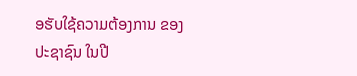ອຮັບໃຊ້ຄວາມຕ້ອງການ ຂອງ ປະຊາຊົນ ໃນປີ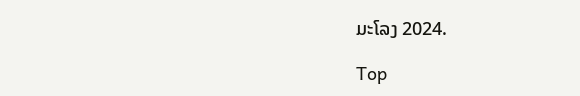ມະໂລງ 2024.

Top